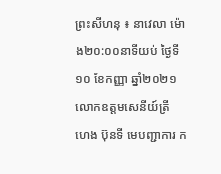ព្រះសីហនុ ៖ នាវេលា ម៉ោង២០:០០នាទីយប់ ថ្ងៃទី១០ ខែកញ្ញា ឆ្នាំ២០២១ លោកឧត្តមសេនីយ៍ត្រី ហេង ប៊ុនទី មេបញ្ជាការ ក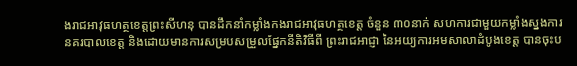ងរាជអាវុធហត្ថខេត្តព្រះសីហនុ បានដឹកនាំកម្លាំងកងរាជអាវុធហត្ថខេត្ត ចំនួន ៣០នាក់ សហការជាមួយកម្លាំងស្នងការនគរបាលខេត្ត និងដោយមានការសម្របសម្រួលផ្នែកនីតិវិធីពី ព្រះរាជអាជ្ញា នៃអយ្យការអមសាលាដំបូងខេត្ត បានចុះប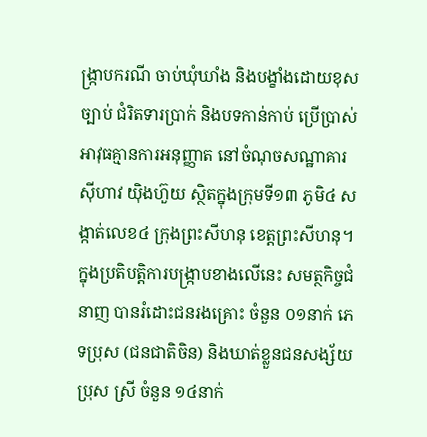ង្ក្រាបករណី ចាប់ឃុំឃាំង និងបង្ខាំងដោយខុសច្បាប់ ជំរិតទារប្រាក់ និងបទកាន់កាប់ ប្រើប្រាស់អាវុធគ្មានការអនុញ្ញាត នៅចំណុចសណ្ឋាគារស៊ីហាវ យ៉ិងហ៊ួយ ស្ថិតក្នុងក្រុមទី១៣ ភូមិ៤ សង្កាត់លេខ៤ ក្រុងព្រះសីហនុ ខេត្តព្រះសីហនុ។
ក្នុងប្រតិបត្តិការបង្រ្កាបខាងលើនេះ សមត្ថកិច្ចជំនាញ បានរំដោះជនរងគ្រោះ ចំនួន ០១នាក់ ភេទប្រុស (ជនជាតិចិន) និងឃាត់ខ្លួនជនសង្ស័យប្រុស ស្រី ចំនួន ១៤នាក់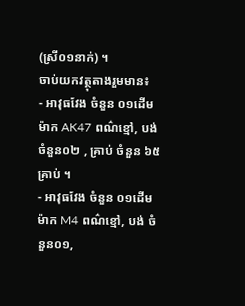(ស្រី០១នាក់) ។
ចាប់យកវត្ថុតាងរួមមាន៖
⁃ អាវុធវែង ចំនួន ០១ដើម ម៉ាក AK47 ពណ៌ខ្មៅ, បង់ ចំនួន០២ , គ្រាប់ ចំនួន ៦៥គ្រាប់ ។
⁃ អាវុធវែង ចំនួន ០១ដើម ម៉ាក M4 ពណ៌ខ្មៅ, បង់ ចំនួន០១,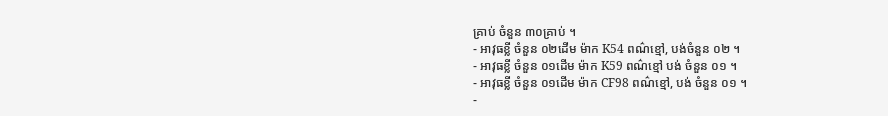គ្រាប់ ចំនួន ៣០គ្រាប់ ។
⁃ អាវុធខ្លី ចំនួន ០២ដើម ម៉ាក K54 ពណ៌ខ្មៅ, បង់ចំនួន ០២ ។
⁃ អាវុធខ្លី ចំនួន ០១ដើម ម៉ាក K59 ពណ៌ខ្មៅ បង់ ចំនួន ០១ ។
⁃ អាវុធខ្លី ចំនួន ០១ដើម ម៉ាក CF98 ពណ៌ខ្មៅ, បង់ ចំនួន ០១ ។
⁃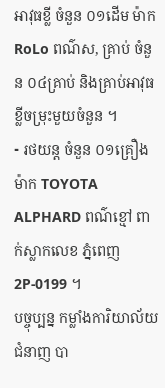អាវុធខ្លី ចំនួន ០១ដើម ម៉ាក RoLo ពណ៌ស, គ្រាប់ ចំនួន ០៤គ្រាប់ និងគ្រាប់អាវុធខ្លីចម្រុះមួយចំនួន ។
⁃ រថយន្ត ចំនួន ០១គ្រឿង ម៉ាក TOYOTA ALPHARD ពណ៌ខ្មៅ ពាក់ស្លាកលេខ ភ្នំពេញ 2P-0199 ។
បច្ចុប្បន្ន កម្លាំងការិយាល័យជំនាញ បា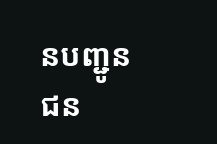នបញ្ជូនជន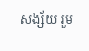សង្ស័យ រួម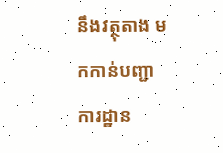នឹងវត្ថុតាង មកកាន់បញ្ជាការដ្ឋាន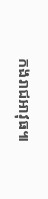កងរាជអាវុធ៕